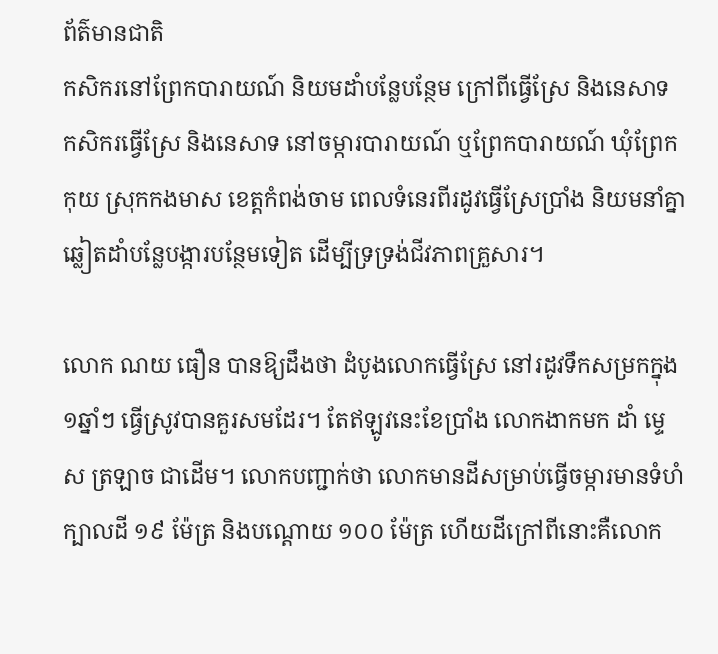ព័ត៌មានជាតិ
កសិករនៅព្រែកបារាយណ៍ និយមដាំបន្លែបន្ថែម ក្រៅពីធ្វើស្រែ និងនេសាទ
កសិករធ្វើស្រែ និងនេសាទ នៅចម្ការបារាយណ៍ ឬព្រែកបារាយណ៍ ឃុំព្រែកកុយ ស្រុកកងមាស ខេត្តកំពង់ចាម ពេលទំនេរពីរដូវធ្វើស្រែប្រាំង និយមនាំគ្នាឆ្លៀតដាំបន្លែបង្ការបន្ថែមទៀត ដើម្បីទ្រទ្រង់ជីវភាពគ្រួសារ។

លោក ណយ ធឿន បានឱ្យដឹងថា ដំបូងលោកធ្វើស្រែ នៅរដូវទឹកសម្រកក្នុង១ឆ្នាំៗ ធ្វើស្រូវបានគួរសមដែរ។ តែឥឡូវនេះខែប្រាំង លោកងាកមក ដាំ ម្ទេស ត្រឡាច ជាដើម។ លោកបញ្ជាក់ថា លោកមានដីសម្រាប់ធ្វើចម្ការមានទំហំ ក្បាលដី ១៩ ម៉ែត្រ និងបណ្ដោយ ១០០ ម៉ែត្រ ហើយដីក្រៅពីនោះគឺលោក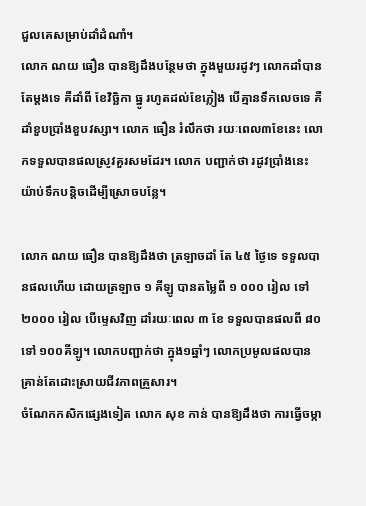ជួលគេសម្រាប់ដាំដំណាំ។
លោក ណយ ធឿន បានឱ្យដឹងបន្ថែមថា ក្នុងមួយរដូវៗ លោកដាំបានតែម្ដងទេ គឺដាំពី ខែវិច្ឆិកា ធ្នូ រហូតដល់ខែភ្លៀង បើគ្មានទឹកលេចទេ គឺដាំខួបប្រាំងខួបវស្សា។ លោក ធឿន រំលឹកថា រយៈពេល៣ខែនេះ លោកទទួលបានផលស្រូវគួរសមដែរ។ លោក បញ្ជាក់ថា រដូវប្រាំងនេះយ៉ាប់ទឹកបន្តិចដើម្បីស្រោចបន្លែ។

លោក ណយ ធឿន បានឱ្យដឹងថា ត្រឡាចដាំ តែ ៤៥ ថ្ងៃទេ ទទួលបានផលហើយ ដោយត្រឡាច ១ គីឡូ បានតម្លៃពី ១ ០០០ រៀល ទៅ ២០០០ រៀល បើម្ទេសវិញ ដាំរយៈពេល ៣ ខែ ទទួលបានផលពី ៨០ ទៅ ១០០គីឡូ។ លោកបញ្ជាក់ថា ក្នុង១ឆ្នាំៗ លោកប្រមូលផលបានគ្រាន់តែដោះស្រាយជីវភាពគ្រួសារ។
ចំណែកកសិកផ្សេងទៀត លោក សុខ កាន់ បានឱ្យដឹងថា ការធ្វើចម្កា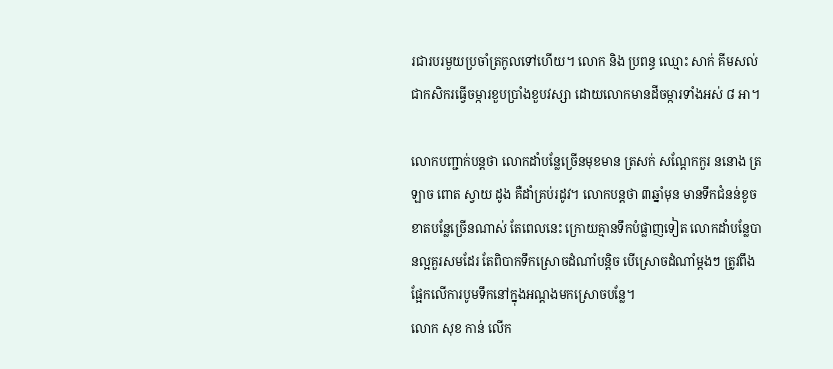រជារបរមួយប្រចាំត្រកូលទៅហើយ។ លោក និង ប្រពន្ធ ឈ្មោះ សាក់ គីមសល់ ជាកសិករធ្វើចម្ការខួបប្រាំងខួបវស្សា ដោយលោកមានដីចម្ការទាំងអស់ ៨ អា។

លោកបញ្ជាក់បន្តថា លោកដាំបន្លែច្រើនមុខមាន ត្រសក់ សណ្ដែកកួរ ននោង ត្រឡាច ពោត ស្វាយ ដូង គឺដាំគ្រប់រដូវ។ លោកបន្តថា ៣ឆ្នាំមុន មានទឹកជំនន់ខូចខាតបន្លែច្រើនណាស់ តែពេលនេះ ក្រោយគ្មានទឹកបំផ្លាញទៀត លោកដាំបន្លែបានល្អគួរសមដែរ តែពិបាកទឹកស្រោចដំណាំបន្តិច បើស្រោចដំណាំម្តងៗ ត្រូវពឹងផ្អែកលើការបូមទឹកនៅក្នុងអណ្តងមកស្រោចបន្លែ។
លោក សុខ កាន់ លើក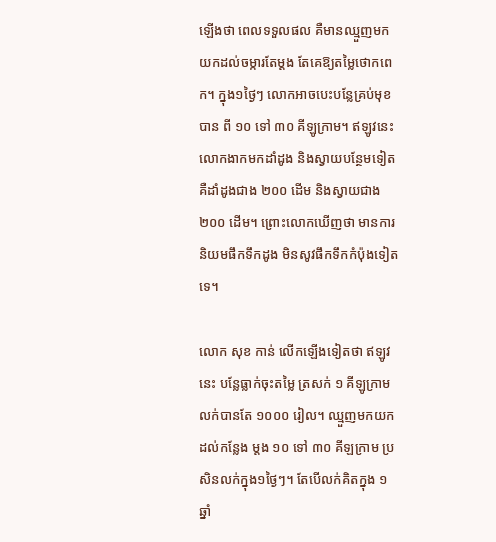ឡើងថា ពេលទទួលផល គឺមានឈ្មួញមកយកដល់ចម្ការតែម្តង តែគេឱ្យតម្លៃថោកពេក។ ក្នុង១ថ្ងៃៗ លោកអាចបេះបន្លែគ្រប់មុខបាន ពី ១០ ទៅ ៣០ គីឡូក្រាម។ ឥឡូវនេះ លោកងាកមកដាំដូង និងស្វាយបន្ថែមទៀត គឺដាំដូងជាង ២០០ ដើម និងស្វាយជាង ២០០ ដើម។ ព្រោះលោកឃើញថា មានការនិយមផឹកទឹកដូង មិនសូវផឹកទឹកកំប៉ុងទៀតទេ។

លោក សុខ កាន់ លើកឡើងទៀតថា ឥឡូវនេះ បន្លែធ្លាក់ចុះតម្លៃ ត្រសក់ ១ គីឡូក្រាម លក់បានតែ ១០០០ រៀល។ ឈ្មួញមកយកដល់កន្លែង ម្តង ១០ ទៅ ៣០ គីឡក្រាម ប្រសិនលក់ក្នុង១ថ្ងៃៗ។ តែបើលក់គិតក្នុង ១ ឆ្នាំ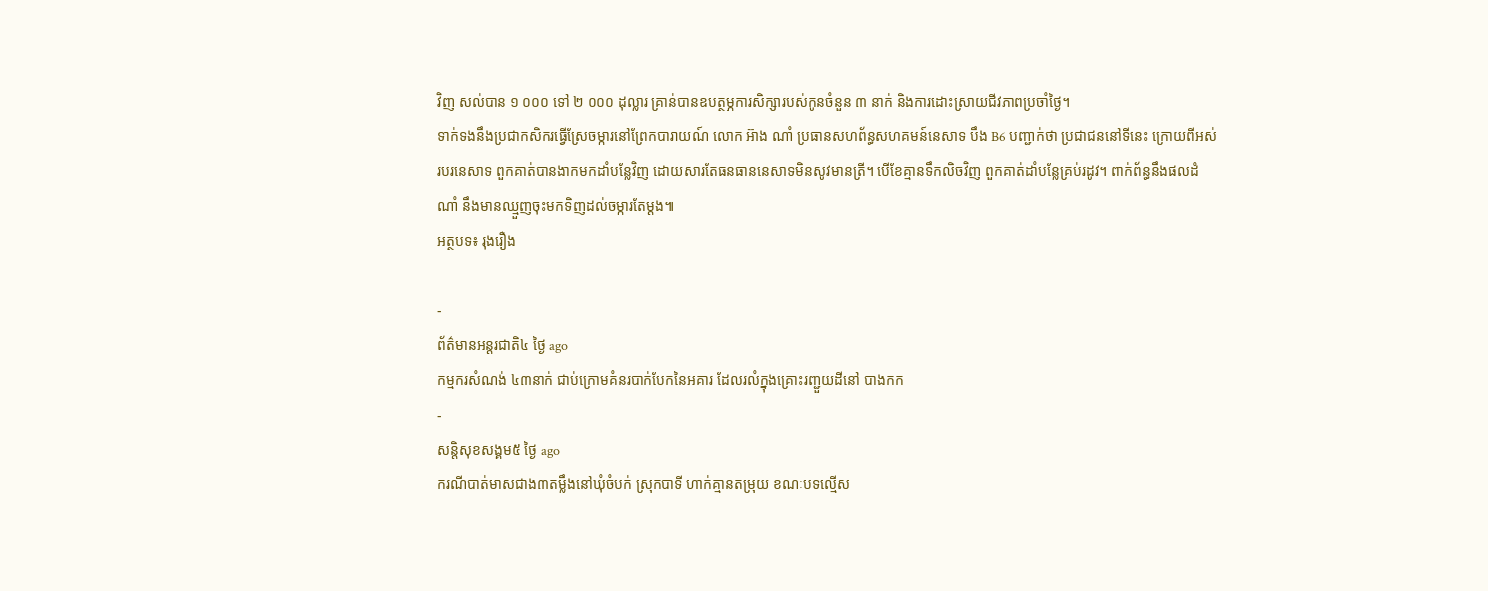វិញ សល់បាន ១ ០០០ ទៅ ២ ០០០ ដុល្លារ គ្រាន់បានឧបត្ថម្ភការសិក្សារបស់កូនចំនួន ៣ នាក់ និងការដោះស្រាយជីវភាពប្រចាំថ្ងៃ។
ទាក់ទងនឹងប្រជាកសិករធ្វើស្រែចម្ការនៅព្រែកបារាយណ៍ លោក អ៊ាង ណាំ ប្រធានសហព័ន្ធសហគមន៍នេសាទ បឹង B6 បញ្ជាក់ថា ប្រជាជននៅទីនេះ ក្រោយពីអស់របរនេសាទ ពួកគាត់បានងាកមកដាំបន្លែវិញ ដោយសារតែធនធាននេសាទមិនសូវមានត្រី។ បើខែគ្មានទឹកលិចវិញ ពួកគាត់ដាំបន្លែគ្រប់រដូវ។ ពាក់ព័ន្ធនឹងផលដំណាំ នឹងមានឈ្មួញចុះមកទិញដល់ចម្ការតែម្ដង៕
អត្ថបទ៖ រុងរឿង

-
ព័ត៌មានអន្ដរជាតិ៤ ថ្ងៃ ago
កម្មករសំណង់ ៤៣នាក់ ជាប់ក្រោមគំនរបាក់បែកនៃអគារ ដែលរលំក្នុងគ្រោះរញ្ជួយដីនៅ បាងកក
-
សន្តិសុខសង្គម៥ ថ្ងៃ ago
ករណីបាត់មាសជាង៣តម្លឹងនៅឃុំចំបក់ ស្រុកបាទី ហាក់គ្មានតម្រុយ ខណៈបទល្មើស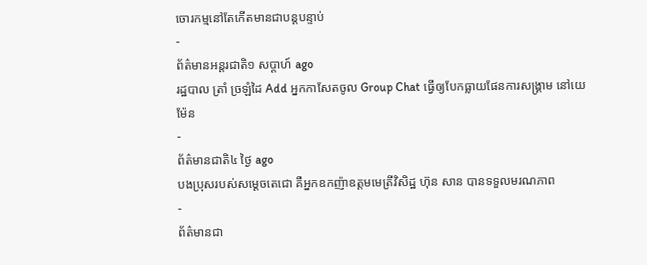ចោរកម្មនៅតែកើតមានជាបន្តបន្ទាប់
-
ព័ត៌មានអន្ដរជាតិ១ សប្តាហ៍ ago
រដ្ឋបាល ត្រាំ ច្រឡំដៃ Add អ្នកកាសែតចូល Group Chat ធ្វើឲ្យបែកធ្លាយផែនការសង្គ្រាម នៅយេម៉ែន
-
ព័ត៌មានជាតិ៤ ថ្ងៃ ago
បងប្រុសរបស់សម្ដេចតេជោ គឺអ្នកឧកញ៉ាឧត្តមមេត្រីវិសិដ្ឋ ហ៊ុន សាន បានទទួលមរណភាព
-
ព័ត៌មានជា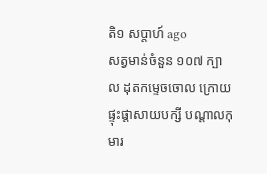តិ១ សប្តាហ៍ ago
សត្វមាន់ចំនួន ១០៧ ក្បាល ដុតកម្ទេចចោល ក្រោយផ្ទុះផ្ដាសាយបក្សី បណ្តាលកុមារ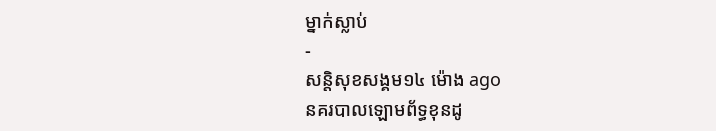ម្នាក់ស្លាប់
-
សន្តិសុខសង្គម១៤ ម៉ោង ago
នគរបាលឡោមព័ទ្ធខុនដូ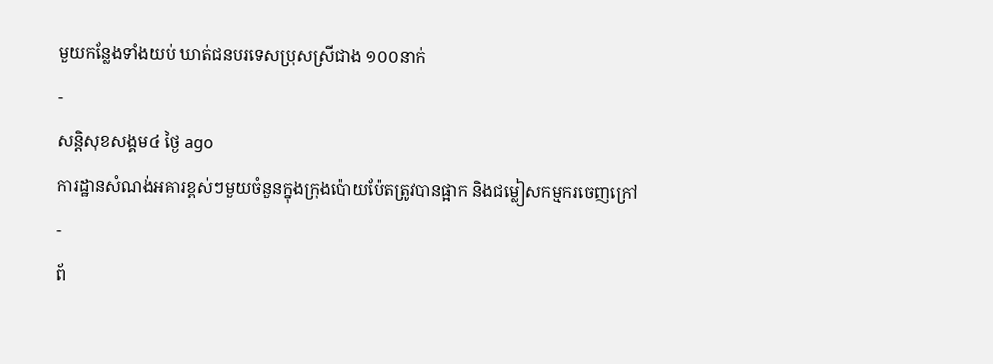មួយកន្លែងទាំងយប់ ឃាត់ជនបរទេសប្រុសស្រីជាង ១០០នាក់
-
សន្តិសុខសង្គម៤ ថ្ងៃ ago
ការដ្ឋានសំណង់អគារខ្ពស់ៗមួយចំនួនក្នុងក្រុងប៉ោយប៉ែតត្រូវបានផ្អាក និងជម្លៀសកម្មករចេញក្រៅ
-
ព័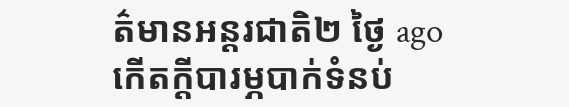ត៌មានអន្ដរជាតិ២ ថ្ងៃ ago
កើតក្តីបារម្ភបាក់ទំនប់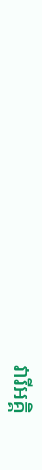វារីអគ្គិ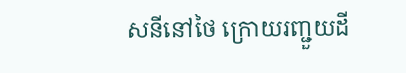សនីនៅថៃ ក្រោយរញ្ជួយដី